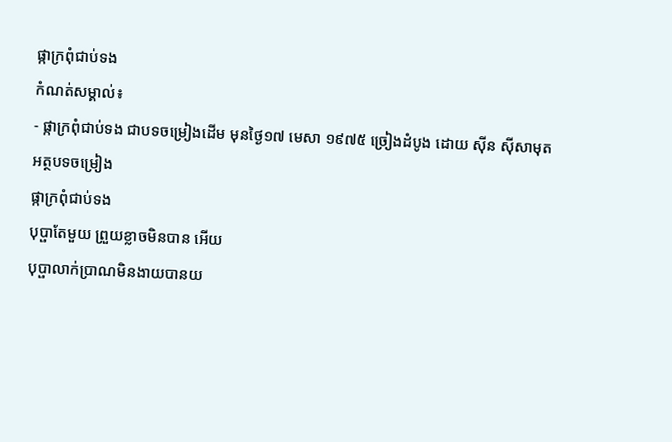ផ្កាក្រពុំជាប់ទង
កំណត់សម្គាល់៖
- ផ្កាក្រពុំជាប់ទង ជាបទចម្រៀងដើម មុនថ្ងៃ១៧ មេសា ១៩៧៥ ច្រៀងដំបូង ដោយ សុីន សុីសាមុត
អត្ថបទចម្រៀង
ផ្កាក្រពុំជាប់ទង
បុប្ផាតែមួយ ព្រួយខ្លាចមិនបាន អើយ
បុប្ផាលាក់ប្រាណមិនងាយបានយ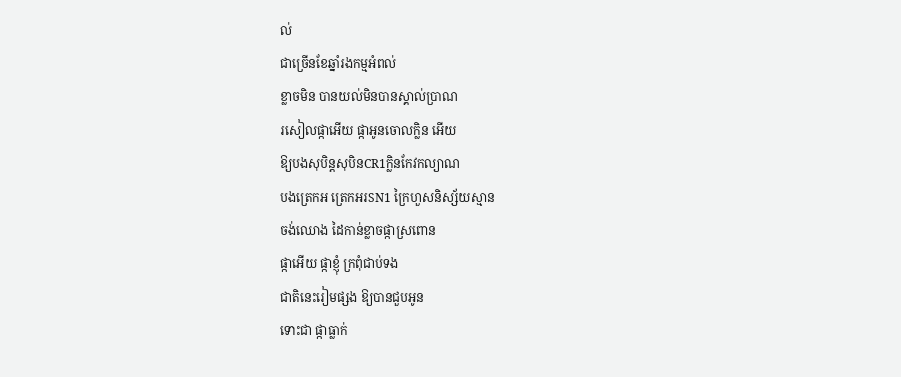ល់
ជាច្រើនខែឆ្នាំរងកម្មអំពល់
ខ្លាចមិន បានយល់មិនបានស្គាល់ប្រាណ
រសៀលផ្កាអើយ ផ្កាអូនចោលក្លិន អើយ
ឱ្យបងសុបិន្តសុបិនCR1ក្លិនកែវកល្យាណ
បងត្រេកអ ត្រេកអរSN1 ក្រៃហួសនិស្ស័យស្មាន
ចង់ឈោង ដៃកាន់ខ្លាចផ្កាស្រពោន
ផ្កាអើយ ផ្កាខ្ញុំ ក្រពុំជាប់ទង
ជាតិនេះរៀមផ្សង ឱ្យបានជួបអូន
ទោះជា ផ្កាធ្លាក់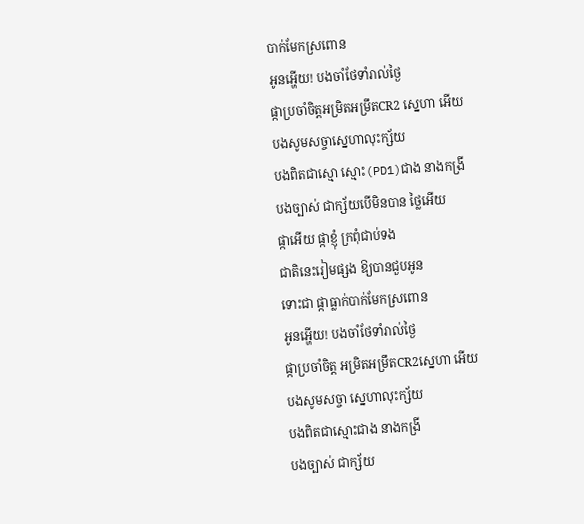បាក់មែកស្រពោន
អូនអ្ហើយ! បងចាំថែទាំរាល់ថ្ងៃ
ផ្កាប្រចាំចិត្តអម្រិតអម្រឹតCR2 ស្នេហា អើយ
បងសូមសច្ចាស្នេហាលុះក្ស័យ
បងពិតជាស្មោ ស្មោះ(PD1)ជាង នាងកង្រី
បងច្បាស់ ជាក្ស័យបើមិនបាន ថ្លៃអើយ
ផ្កាអើយ ផ្កាខ្ញុំ ក្រពុំជាប់ទង
ជាតិនេះរៀមផ្សង ឱ្យបានជួបអូន
ទោះជា ផ្កាធ្លាក់បាក់មែកស្រពោន
អូនអ្ហើយ! បងចាំថែទាំរាល់ថ្ងៃ
ផ្កាប្រចាំចិត្ត អម្រិតអម្រឹតCR2ស្នេហា អើយ
បងសូមសច្ចា ស្នេហាលុះក្ស័យ
បងពិតជាស្មោះជាង នាងកង្រី
បងច្បាស់ ជាក្ស័យ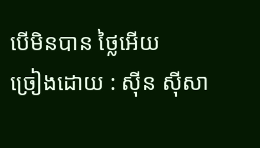បើមិនបាន ថ្លៃអើយ
ច្រៀងដោយ : សុីន សុីសា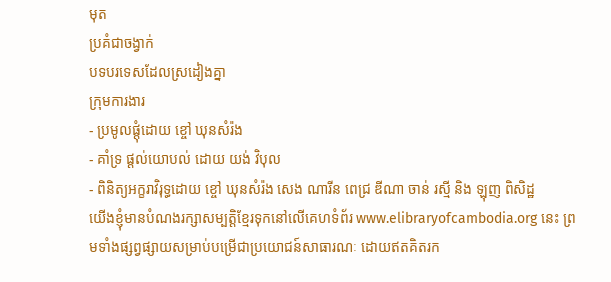មុត
ប្រគំជាចង្វាក់
បទបរទេសដែលស្រដៀងគ្នា
ក្រុមការងារ
- ប្រមូលផ្ដុំដោយ ខ្ចៅ ឃុនសំរ៉ង
- គាំទ្រ ផ្ដល់យោបល់ ដោយ យង់ វិបុល
- ពិនិត្យអក្ខរាវិរុទ្ធដោយ ខ្ចៅ ឃុនសំរ៉ង សេង ណារីន ពេជ្រ ឌីណា ចាន់ រស្មី និង ឡុញ ពិសិដ្ឋ
យើងខ្ញុំមានបំណងរក្សាសម្បត្តិខ្មែរទុកនៅលើគេហទំព័រ www.elibraryofcambodia.org នេះ ព្រមទាំងផ្សព្វផ្សាយសម្រាប់បម្រើជាប្រយោជន៍សាធារណៈ ដោយឥតគិតរក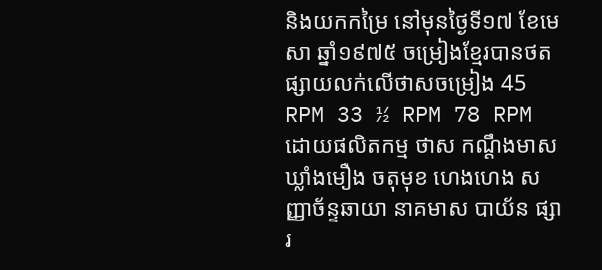និងយកកម្រៃ នៅមុនថ្ងៃទី១៧ ខែមេសា ឆ្នាំ១៩៧៥ ចម្រៀងខ្មែរបានថតផ្សាយលក់លើថាសចម្រៀង 45 RPM 33 ½ RPM 78 RPM ដោយផលិតកម្ម ថាស កណ្ដឹងមាស ឃ្លាំងមឿង ចតុមុខ ហេងហេង សញ្ញាច័ន្ទឆាយា នាគមាស បាយ័ន ផ្សារ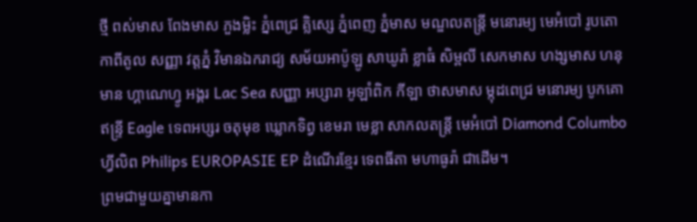ថ្មី ពស់មាស ពែងមាស ភួងម្លិះ ភ្នំពេជ្រ គ្លិស្សេ ភ្នំពេញ ភ្នំមាស មណ្ឌលតន្រ្តី មនោរម្យ មេអំបៅ រូបតោ កាពីតូល សញ្ញា វត្តភ្នំ វិមានឯករាជ្យ សម័យអាប៉ូឡូ សាឃូរ៉ា ខ្លាធំ សិម្ពលី សេកមាស ហង្សមាស ហនុមាន ហ្គាណេហ្វូ អង្គរ Lac Sea សញ្ញា អប្សារា អូឡាំពិក កីឡា ថាសមាស ម្កុដពេជ្រ មនោរម្យ បូកគោ ឥន្ទ្រី Eagle ទេពអប្សរ ចតុមុខ ឃ្លោកទិព្វ ខេមរា មេខ្លា សាកលតន្ត្រី មេអំបៅ Diamond Columbo ហ្វីលិព Philips EUROPASIE EP ដំណើរខ្មែរ ទេពធីតា មហាធូរ៉ា ជាដើម។
ព្រមជាមួយគ្នាមានកា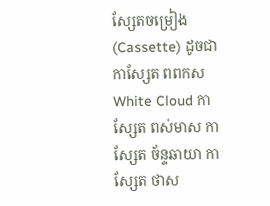សែ្សតចម្រៀង (Cassette) ដូចជា កាស្សែត ពពកស White Cloud កាស្សែត ពស់មាស កាស្សែត ច័ន្ទឆាយា កាស្សែត ថាស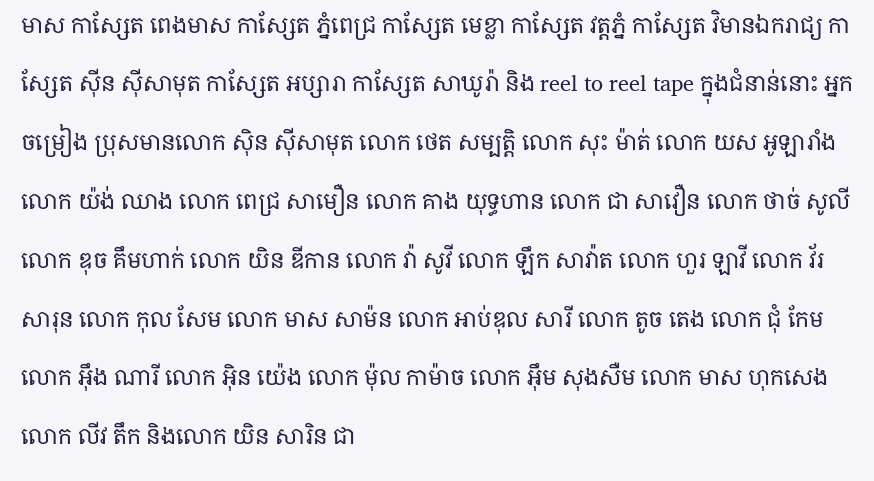មាស កាស្សែត ពេងមាស កាស្សែត ភ្នំពេជ្រ កាស្សែត មេខ្លា កាស្សែត វត្តភ្នំ កាស្សែត វិមានឯករាជ្យ កាស្សែត ស៊ីន ស៊ីសាមុត កាស្សែត អប្សារា កាស្សែត សាឃូរ៉ា និង reel to reel tape ក្នុងជំនាន់នោះ អ្នកចម្រៀង ប្រុសមានលោក ស៊ិន ស៊ីសាមុត លោក ថេត សម្បត្តិ លោក សុះ ម៉ាត់ លោក យស អូឡារាំង លោក យ៉ង់ ឈាង លោក ពេជ្រ សាមឿន លោក គាង យុទ្ធហាន លោក ជា សាវឿន លោក ថាច់ សូលី លោក ឌុច គឹមហាក់ លោក យិន ឌីកាន លោក វ៉ា សូវី លោក ឡឹក សាវ៉ាត លោក ហួរ ឡាវី លោក វ័រ សារុន លោក កុល សែម លោក មាស សាម៉ន លោក អាប់ឌុល សារី លោក តូច តេង លោក ជុំ កែម លោក អ៊ឹង ណារី លោក អ៊ិន យ៉េង លោក ម៉ុល កាម៉ាច លោក អ៊ឹម សុងសឺម លោក មាស ហុកសេង លោក លីវ តឹក និងលោក យិន សារិន ជា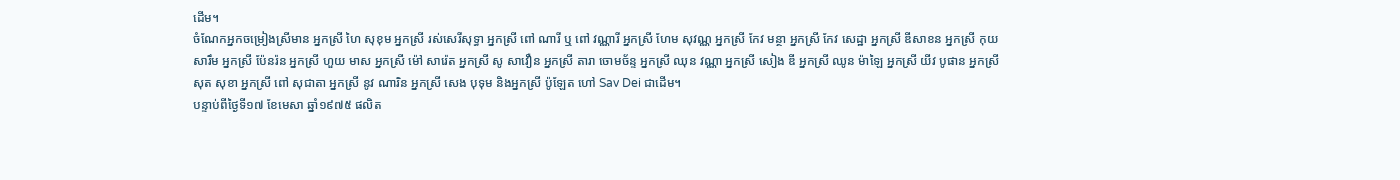ដើម។
ចំណែកអ្នកចម្រៀងស្រីមាន អ្នកស្រី ហៃ សុខុម អ្នកស្រី រស់សេរីសុទ្ធា អ្នកស្រី ពៅ ណារី ឬ ពៅ វណ្ណារី អ្នកស្រី ហែម សុវណ្ណ អ្នកស្រី កែវ មន្ថា អ្នកស្រី កែវ សេដ្ឋា អ្នកស្រី ឌីសាខន អ្នកស្រី កុយ សារឹម អ្នកស្រី ប៉ែនរ៉ន អ្នកស្រី ហួយ មាស អ្នកស្រី ម៉ៅ សារ៉េត អ្នកស្រី សូ សាវឿន អ្នកស្រី តារា ចោមច័ន្ទ អ្នកស្រី ឈុន វណ្ណា អ្នកស្រី សៀង ឌី អ្នកស្រី ឈូន ម៉ាឡៃ អ្នកស្រី យីវ បូផាន អ្នកស្រី សុត សុខា អ្នកស្រី ពៅ សុជាតា អ្នកស្រី នូវ ណារិន អ្នកស្រី សេង បុទុម និងអ្នកស្រី ប៉ូឡែត ហៅ Sav Dei ជាដើម។
បន្ទាប់ពីថ្ងៃទី១៧ ខែមេសា ឆ្នាំ១៩៧៥ ផលិត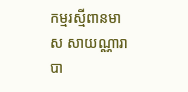កម្មរស្មីពានមាស សាយណ្ណារា បា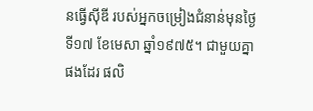នធ្វើស៊ីឌី របស់អ្នកចម្រៀងជំនាន់មុនថ្ងៃទី១៧ ខែមេសា ឆ្នាំ១៩៧៥។ ជាមួយគ្នាផងដែរ ផលិ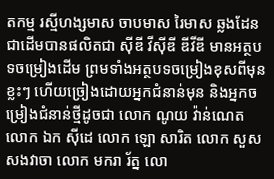តកម្ម រស្មីហង្សមាស ចាបមាស រៃមាស ឆ្លងដែន ជាដើមបានផលិតជា ស៊ីឌី វីស៊ីឌី ឌីវីឌី មានអត្ថបទចម្រៀងដើម ព្រមទាំងអត្ថបទចម្រៀងខុសពីមុនខ្លះៗ ហើយច្រៀងដោយអ្នកជំនាន់មុន និងអ្នកចម្រៀងជំនាន់ថ្មីដូចជា លោក ណូយ វ៉ាន់ណេត លោក ឯក ស៊ីដេ លោក ឡោ សារិត លោក សួស សងវាចា លោក មករា រ័ត្ន លោ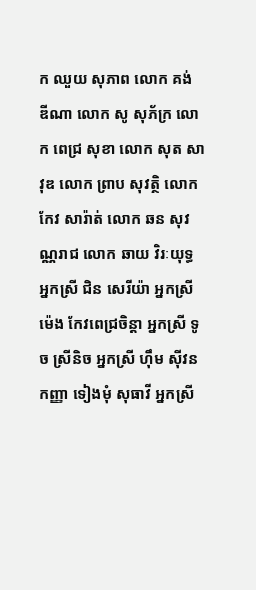ក ឈួយ សុភាព លោក គង់ ឌីណា លោក សូ សុភ័ក្រ លោក ពេជ្រ សុខា លោក សុត សាវុឌ លោក ព្រាប សុវត្ថិ លោក កែវ សារ៉ាត់ លោក ឆន សុវណ្ណរាជ លោក ឆាយ វិរៈយុទ្ធ អ្នកស្រី ជិន សេរីយ៉ា អ្នកស្រី ម៉េង កែវពេជ្រចិន្តា អ្នកស្រី ទូច ស្រីនិច អ្នកស្រី ហ៊ឹម ស៊ីវន កញ្ញា ទៀងមុំ សុធាវី អ្នកស្រី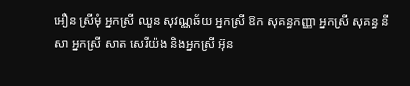អឿន ស្រីមុំ អ្នកស្រី ឈួន សុវណ្ណឆ័យ អ្នកស្រី ឱក សុគន្ធកញ្ញា អ្នកស្រី សុគន្ធ នីសា អ្នកស្រី សាត សេរីយ៉ង និងអ្នកស្រី អ៊ុន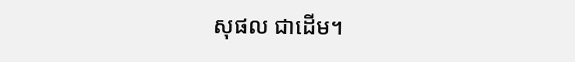សុផល ជាដើម។